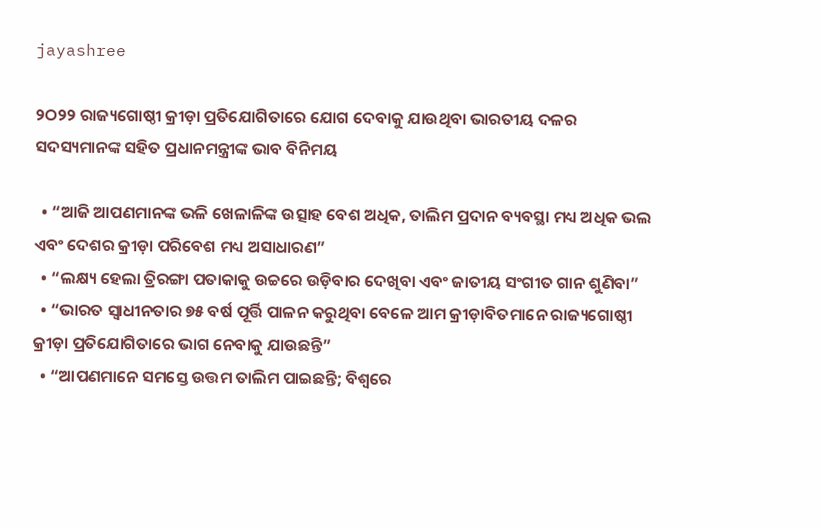jayashree

୨ଠ୨୨ ରାଜ୍ୟଗୋଷ୍ଠୀ କ୍ରୀଡ଼ା ପ୍ରତିଯୋଗିତାରେ ଯୋଗ ଦେବାକୁ ଯାଉଥିବା ଭାରତୀୟ ଦଳର ସଦସ୍ୟମାନଙ୍କ ସହିତ ପ୍ରଧାନମନ୍ତ୍ରୀଙ୍କ ଭାବ ବିନିମୟ

  • “ଆଜି ଆପଣମାନଙ୍କ ଭଳି ଖେଳାଳିଙ୍କ ଉତ୍ସାହ ବେଶ ଅଧିକ, ତାଲିମ ପ୍ରଦାନ ବ୍ୟବସ୍ଥା ମଧ୍ୟ ଅଧିକ ଭଲ ଏବଂ ଦେଶର କ୍ରୀଡ଼ା ପରିବେଶ ମଧ୍ୟ ଅସାଧାରଣ”
  • “ଲକ୍ଷ୍ୟ ହେଲା ତ୍ରିରଙ୍ଗା ପତାକାକୁ ଉଚ୍ଚରେ ଉଡ଼ିବାର ଦେଖିବା ଏବଂ ଜାତୀୟ ସଂଗୀତ ଗାନ ଶୁଣିବା”
  • “ଭାରତ ସ୍ୱାଧୀନତାର ୭୫ ବର୍ଷ ପୂର୍ତ୍ତି ପାଳନ କରୁଥିବା ବେଳେ ଆମ କ୍ରୀଡ଼ାବିତମାନେ ରାଜ୍ୟଗୋଷ୍ଠୀ କ୍ରୀଡ଼ା ପ୍ରତିଯୋଗିତାରେ ଭାଗ ନେବାକୁ ଯାଉଛନ୍ତି”
  • “ଆପଣମାନେ ସମସ୍ତେ ଉତ୍ତମ ତାଲିମ ପାଇଛନ୍ତି; ବିଶ୍ୱରେ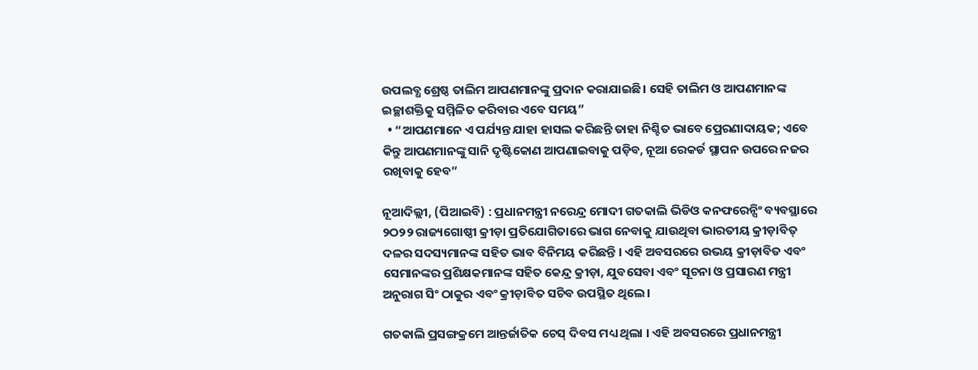ଉପଲବ୍ଧ ଶ୍ରେଷ୍ଠ ତାଲିମ ଆପଣମାନଙ୍କୁ ପ୍ରଦାନ କରାଯାଇଛି। ସେହି ତାଲିମ ଓ ଆପଣମାନଙ୍କ ଇଚ୍ଛାଶକ୍ତିକୁ ସମ୍ମିଳିତ କରିବାର ଏବେ ସମୟ”
  • “ଆପଣମାନେ ଏ ପର୍ଯ୍ୟନ୍ତ ଯାହା ହାସଲ କରିଛନ୍ତି ତାହା ନିଶ୍ଚିତ ଭାବେ ପ୍ରେରଣାଦାୟକ; ଏବେ କିନ୍ତୁ ଆପଣମାନଙ୍କୁ ସାନି ଦୃଷ୍ଟିକୋଣ ଆପଣାଇବାକୁ ପଡ଼ିବ, ନୂଆ ରେକର୍ଡ ସ୍ଥାପନ ଉପରେ ନଜର ରଖିବାକୁ ହେବ”

ନୂଆଦିଲ୍ଲୀ, (ପିଆଇବି) : ପ୍ରଧାନମନ୍ତ୍ରୀ ନରେନ୍ଦ୍ର ମୋଦୀ ଗତକାଲି ଭିଡିଓ କନଫରେନ୍ସିଂ ବ୍ୟବସ୍ଥାରେ ୨ଠ୨୨ ରାଜ୍ୟଗୋଷ୍ଠୀ କ୍ରୀଡ଼ା ପ୍ରତିଯୋଗିତାରେ ଭାଗ ନେବାକୁ ଯାଉଥିବା ଭାରତୀୟ କ୍ରୀଡ଼ାବିତ୍ ଦଳର ସଦସ୍ୟମାନଙ୍କ ସହିତ ଭାବ ବିନିମୟ କରିଛନ୍ତି । ଏହି ଅବସରରେ ଉଭୟ କ୍ରୀଡ଼ାବିତ ଏବଂ ସେମାନଙ୍କର ପ୍ରଶିକ୍ଷକମାନଙ୍କ ସହିତ କେନ୍ଦ୍ର କ୍ରୀଡ଼ା, ଯୁବସେବା ଏବଂ ସୂଚନା ଓ ପ୍ରସାରଣ ମନ୍ତ୍ରୀ ଅନୁରାଗ ସିଂ ଠାକୁର ଏବଂ କ୍ରୀଡ଼ାବିତ ସଚିବ ଉପସ୍ଥିତ ଥିଲେ ।

ଗତକାଲି ପ୍ରସଙ୍ଗକ୍ରମେ ଆନ୍ତର୍ଜାତିକ ଚେସ୍ ଦିବସ ମଧ୍ୟ ଥିଲା । ଏହି ଅବସରରେ ପ୍ରଧାନମନ୍ତ୍ରୀ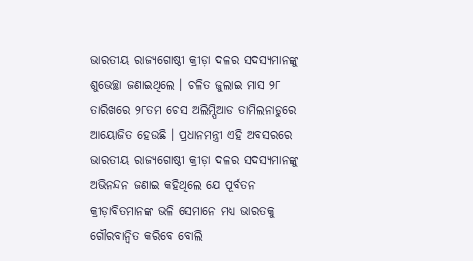ଭାରତୀୟ ରାଜ୍ୟଗୋଷ୍ଠୀ କ୍ରୀଡ଼ା ଦଳର ସଦସ୍ୟମାନଙ୍କୁ ଶୁଭେଚ୍ଛା ଜଣାଇଥିଲେ । ଚଳିତ ଜୁଲାଇ ମାସ ୨୮ ତାରିଖରେ ୨୮ତମ ଚେସ ଅଲିମ୍ପିଆଡ ତାମିଲନାଡୁରେ ଆୟୋଜିତ ହେଉଛି । ପ୍ରଧାନମନ୍ତ୍ରୀ ଏହି ଅବସରରେ ଭାରତୀୟ ରାଜ୍ୟଗୋଷ୍ଠୀ କ୍ରୀଡ଼ା ଦଳର ସଦସ୍ୟମାନଙ୍କୁ ଅଭିନନ୍ଦନ ଜଣାଇ କହିଥିଲେ ଯେ ପୂର୍ବତନ କ୍ରୀଡ଼ାବିତମାନଙ୍କ ଭଳି ସେମାନେ ମଧ୍ୟ ଭାରତକୁ ଗୌରବାନ୍ୱିତ କରିବେ ବୋଲି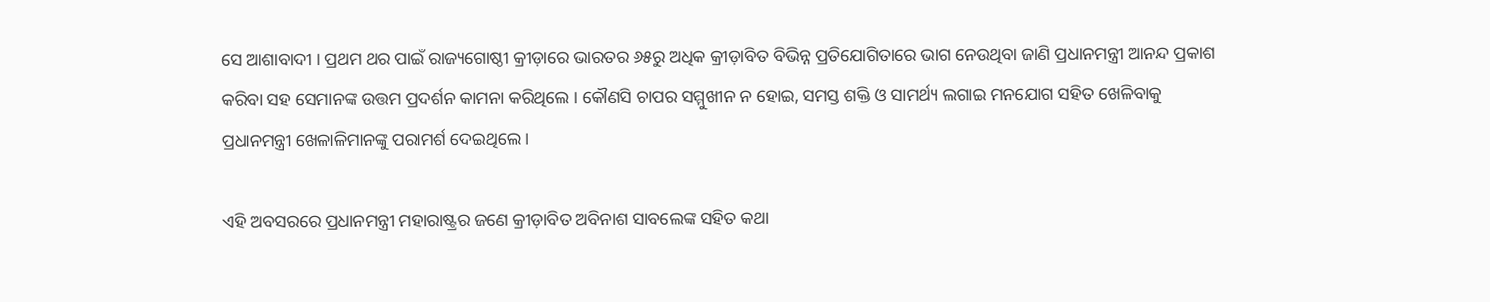ସେ ଆଶାବାଦୀ । ପ୍ରଥମ ଥର ପାଇଁ ରାଜ୍ୟଗୋଷ୍ଠୀ କ୍ରୀଡ଼ାରେ ଭାରତର ୬୫ରୁ ଅଧିକ କ୍ରୀଡ଼ାବିତ ବିଭିନ୍ନ ପ୍ରତିଯୋଗିତାରେ ଭାଗ ନେଉଥିବା ଜାଣି ପ୍ରଧାନମନ୍ତ୍ରୀ ଆନନ୍ଦ ପ୍ରକାଶ କରିବା ସହ ସେମାନଙ୍କ ଉତ୍ତମ ପ୍ରଦର୍ଶନ କାମନା କରିଥିଲେ । କୌଣସି ଚାପର ସମ୍ମୁଖୀନ ନ ହୋଇ, ସମସ୍ତ ଶକ୍ତି ଓ ସାମର୍ଥ୍ୟ ଲଗାଇ ମନଯୋଗ ସହିତ ଖେଳିବାକୁ ପ୍ରଧାନମନ୍ତ୍ରୀ ଖେଳାଳିମାନଙ୍କୁ ପରାମର୍ଶ ଦେଇଥିଲେ ।

ଏହି ଅବସରରେ ପ୍ରଧାନମନ୍ତ୍ରୀ ମହାରାଷ୍ଟ୍ରର ଜଣେ କ୍ରୀଡ଼ାବିତ ଅବିନାଶ ସାବଲେଙ୍କ ସହିତ କଥା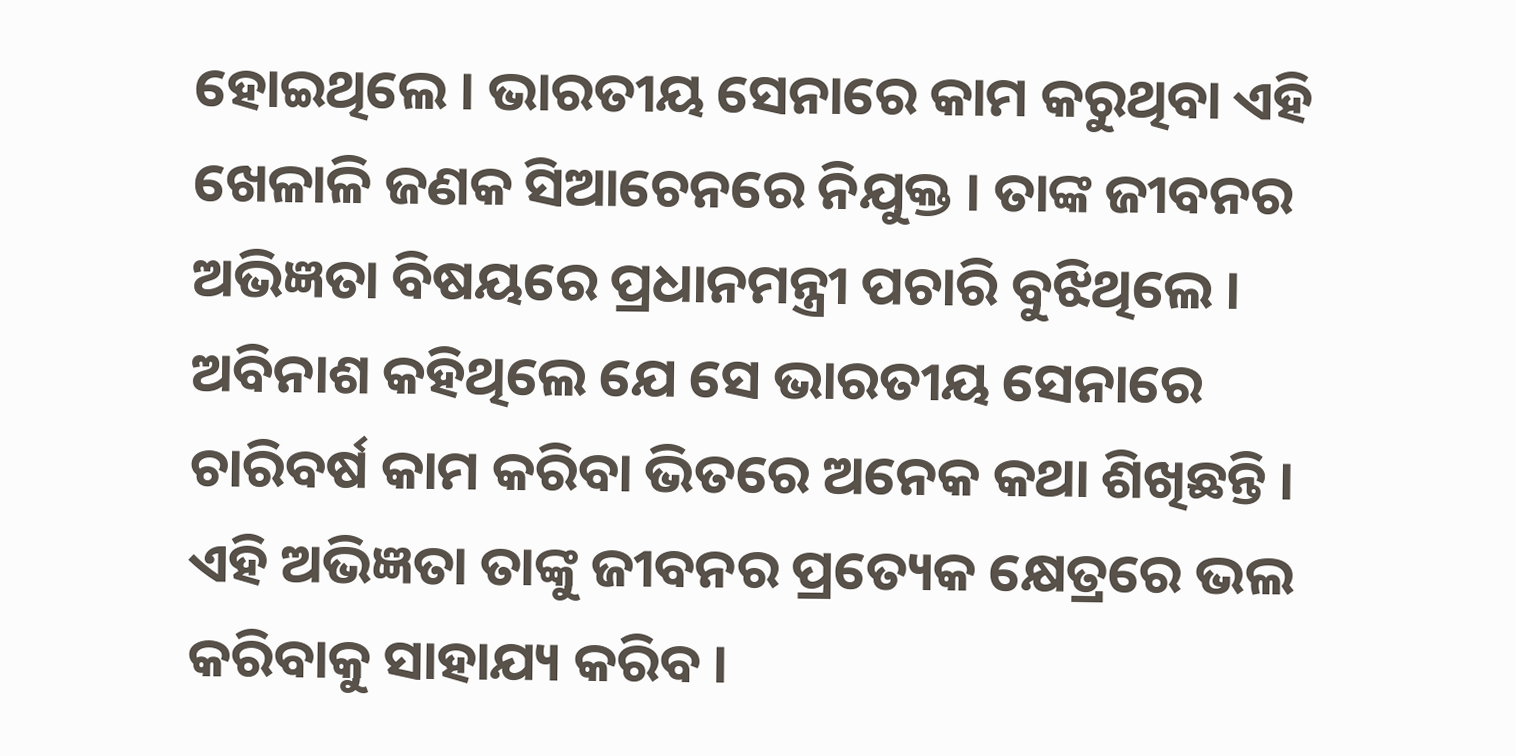ହୋଇଥିଲେ । ଭାରତୀୟ ସେନାରେ କାମ କରୁଥିବା ଏହି ଖେଳାଳି ଜଣକ ସିଆଚେନରେ ନିଯୁକ୍ତ । ତାଙ୍କ ଜୀବନର ଅଭିଜ୍ଞତା ବିଷୟରେ ପ୍ରଧାନମନ୍ତ୍ରୀ ପଚାରି ବୁଝିଥିଲେ । ଅବିନାଶ କହିଥିଲେ ଯେ ସେ ଭାରତୀୟ ସେନାରେ ଚାରିବର୍ଷ କାମ କରିବା ଭିତରେ ଅନେକ କଥା ଶିଖିଛନ୍ତି । ଏହି ଅଭିଜ୍ଞତା ତାଙ୍କୁ ଜୀବନର ପ୍ରତ୍ୟେକ କ୍ଷେତ୍ରରେ ଭଲ କରିବାକୁ ସାହାଯ୍ୟ କରିବ ।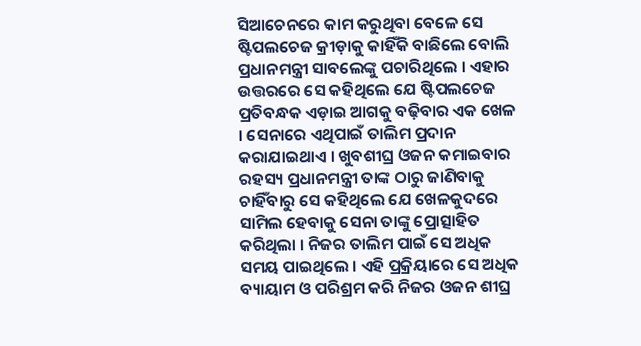ସିଆଚେନରେ କାମ କରୁଥିବା ବେଳେ ସେ ଷ୍ଟିପଲଚେଜ କ୍ରୀଡ଼ାକୁ କାହିଁକି ବାଛିଲେ ବୋଲି ପ୍ରଧାନମନ୍ତ୍ରୀ ସାବଲେଙ୍କୁ ପଚାରିଥିଲେ । ଏହାର ଉତ୍ତରରେ ସେ କହିଥିଲେ ଯେ ଷ୍ଟିପଲଚେଜ ପ୍ରତିବନ୍ଧକ ଏଡ଼ାଇ ଆଗକୁ ବଢ଼ିବାର ଏକ ଖେଳ । ସେନାରେ ଏଥିପାଇଁ ତାଲିମ ପ୍ରଦାନ କରାଯାଇଥାଏ । ଖୁବଶୀଘ୍ର ଓଜନ କମାଇବାର ରହସ୍ୟ ପ୍ରଧାନମନ୍ତ୍ରୀ ତାଙ୍କ ଠାରୁ ଜାଣିବାକୁ ଚାହିଁବାରୁ ସେ କହିଥିଲେ ଯେ ଖେଳକୁଦରେ ସାମିଲ ହେବାକୁ ସେନା ତାଙ୍କୁ ପ୍ରୋତ୍ସାହିତ କରିଥିଲା । ନିଜର ତାଲିମ ପାଇଁ ସେ ଅଧିକ ସମୟ ପାଇଥିଲେ । ଏହି ପ୍ରକ୍ରିୟାରେ ସେ ଅଧିକ ବ୍ୟାୟାମ ଓ ପରିଶ୍ରମ କରି ନିଜର ଓଜନ ଶୀଘ୍ର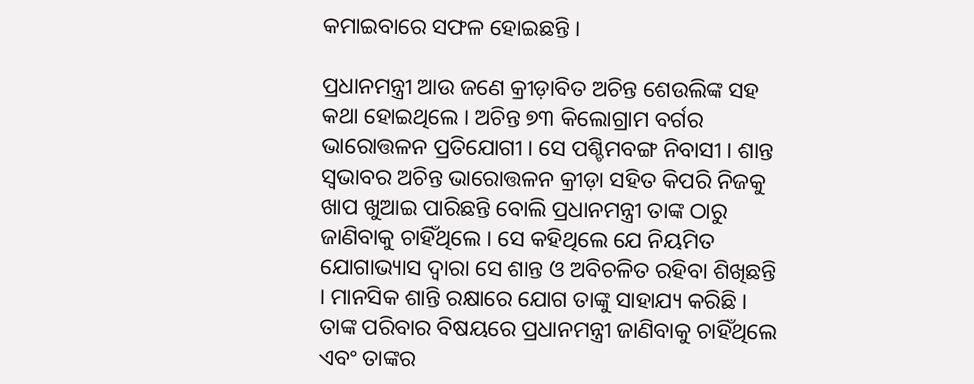କମାଇବାରେ ସଫଳ ହୋଇଛନ୍ତି ।

ପ୍ରଧାନମନ୍ତ୍ରୀ ଆଉ ଜଣେ କ୍ରୀଡ଼ାବିତ ଅଚିନ୍ତ ଶେଉଲିଙ୍କ ସହ କଥା ହୋଇଥିଲେ । ଅଚିନ୍ତ ୭୩ କିଲୋଗ୍ରାମ ବର୍ଗର ଭାରୋତ୍ତଳନ ପ୍ରତିଯୋଗୀ । ସେ ପଶ୍ଚିମବଙ୍ଗ ନିବାସୀ । ଶାନ୍ତ ସ୍ୱଭାବର ଅଚିନ୍ତ ଭାରୋତ୍ତଳନ କ୍ରୀଡ଼ା ସହିତ କିପରି ନିଜକୁ ଖାପ ଖୁଆଇ ପାରିଛନ୍ତି ବୋଲି ପ୍ରଧାନମନ୍ତ୍ରୀ ତାଙ୍କ ଠାରୁ ଜାଣିବାକୁ ଚାହିଁଥିଲେ । ସେ କହିଥିଲେ ଯେ ନିୟମିତ ଯୋଗାଭ୍ୟାସ ଦ୍ୱାରା ସେ ଶାନ୍ତ ଓ ଅବିଚଳିତ ରହିବା ଶିଖିଛନ୍ତି । ମାନସିକ ଶାନ୍ତି ରକ୍ଷାରେ ଯୋଗ ତାଙ୍କୁ ସାହାଯ୍ୟ କରିଛି । ତାଙ୍କ ପରିବାର ବିଷୟରେ ପ୍ରଧାନମନ୍ତ୍ରୀ ଜାଣିବାକୁ ଚାହିଁଥିଲେ ଏବଂ ତାଙ୍କର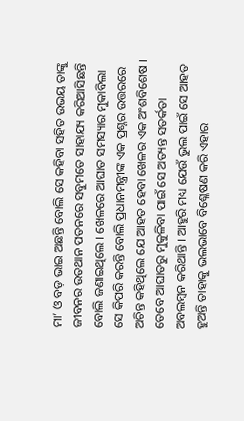ମା’ ଓ ବଡ଼ ଭାଇ ଅଛନ୍ତି ବୋଲି ସେ କହିବା ସହିତ ଉଭୟ ତାଙ୍କୁ ଜୀବନର ଉତଥାନ ପତନରେ ସବୁମତେ ସାହାଯ୍ୟ କରିଆସିଛନ୍ତି ବୋଲି ଜଣାଇଥିଲେ । ଖେଳରେ ଆଘାତ ସମସ୍ୟାର ମୁକାବିଲା ସେ କିପରି କରନ୍ତି ବୋଲି ପ୍ରଧାନମନ୍ତ୍ରୀଙ୍କ ଏକ ପ୍ରଶ୍ନର ଉତ୍ତରରେ ଅଚିନ୍ତ କହିଥିଲେ ଯେ ଆହତ ହେବା ଖେଳର ଏକ ଅଂଶବିଶେଷ । ତେବେ ଆଘାତରୁ ମୁକୁଳିବା ପାଇଁ ସେ ଅତ୍ୟନ୍ତ ସତର୍କତା ଅବଲମ୍ବନ କରିଥାନ୍ତି । ଆହୁରି ମଧ୍ୟ ଯେଉଁ ଭୁଲ ପାଇଁ ସେ ଆହତ ହୁଅନ୍ତି ତାହାକୁ ଭଲଭାବେ ବିଶ୍ଳେଷଣ କରି ଏହାର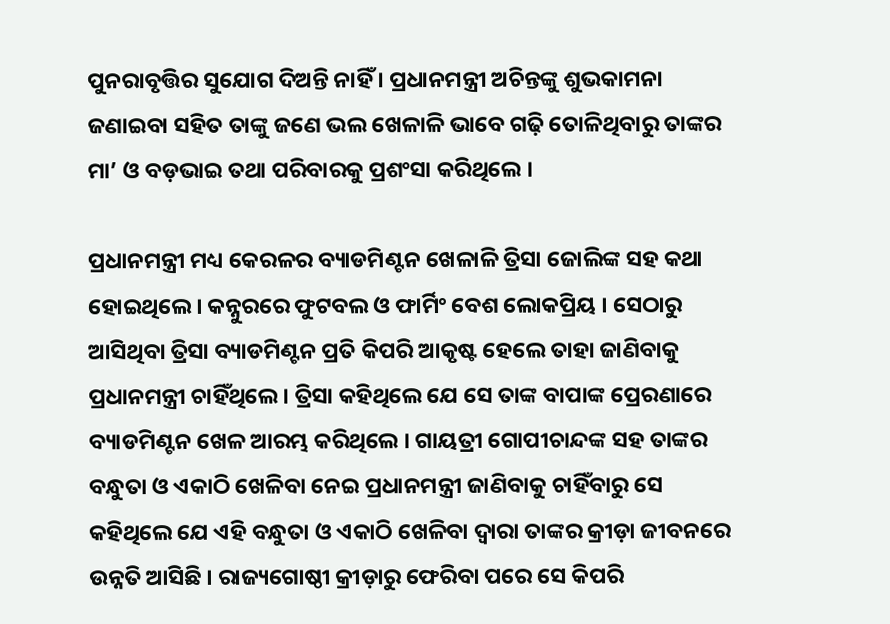ପୁନରାବୃତ୍ତିର ସୁଯୋଗ ଦିଅନ୍ତି ନାହିଁ । ପ୍ରଧାନମନ୍ତ୍ରୀ ଅଚିନ୍ତଙ୍କୁ ଶୁଭକାମନା ଜଣାଇବା ସହିତ ତାଙ୍କୁ ଜଣେ ଭଲ ଖେଳାଳି ଭାବେ ଗଢ଼ି ତୋଳିଥିବାରୁ ତାଙ୍କର ମା’ ଓ ବଡ଼ଭାଇ ତଥା ପରିବାରକୁ ପ୍ରଶଂସା କରିଥିଲେ ।

ପ୍ରଧାନମନ୍ତ୍ରୀ ମଧ୍ୟ କେରଳର ବ୍ୟାଡମିଣ୍ଟନ ଖେଳାଳି ତ୍ରିସା ଜୋଲିଙ୍କ ସହ କଥା ହୋଇଥିଲେ । କନ୍ନୁରରେ ଫୁଟବଲ ଓ ଫାର୍ମିଂ ବେଶ ଲୋକପ୍ରିୟ । ସେଠାରୁ ଆସିଥିବା ତ୍ରିସା ବ୍ୟାଡମିଣ୍ଟନ ପ୍ରତି କିପରି ଆକୃଷ୍ଟ ହେଲେ ତାହା ଜାଣିବାକୁ ପ୍ରଧାନମନ୍ତ୍ରୀ ଚାହିଁଥିଲେ । ତ୍ରିସା କହିଥିଲେ ଯେ ସେ ତାଙ୍କ ବାପାଙ୍କ ପ୍ରେରଣାରେ ବ୍ୟାଡମିଣ୍ଟନ ଖେଳ ଆରମ୍ଭ କରିଥିଲେ । ଗାୟତ୍ରୀ ଗୋପୀଚାନ୍ଦଙ୍କ ସହ ତାଙ୍କର ବନ୍ଧୁତା ଓ ଏକାଠି ଖେଳିବା ନେଇ ପ୍ରଧାନମନ୍ତ୍ରୀ ଜାଣିବାକୁ ଚାହିଁବାରୁ ସେ କହିଥିଲେ ଯେ ଏହି ବନ୍ଧୁତା ଓ ଏକାଠି ଖେଳିବା ଦ୍ୱାରା ତାଙ୍କର କ୍ରୀଡ଼ା ଜୀବନରେ ଉନ୍ନତି ଆସିଛି । ରାଜ୍ୟଗୋଷ୍ଠୀ କ୍ରୀଡ଼ାରୁ ଫେରିବା ପରେ ସେ କିପରି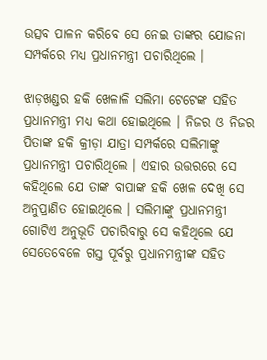ଉତ୍ସବ ପାଳନ କରିବେ ସେ ନେଇ ତାଙ୍କର ଯୋଜନା ସମ୍ପର୍କରେ ମଧ୍ୟ ପ୍ରଧାନମନ୍ତ୍ରୀ ପଚାରିଥିଲେ ।

ଝାଡ଼ଖଣ୍ଡର ହକି ଖେଳାଳି ସଲିମା ଟେଟେଙ୍କ ସହିତ ପ୍ରଧାନମନ୍ତ୍ରୀ ମଧ୍ୟ କଥା ହୋଇଥିଲେ । ନିଜର ଓ ନିଜର ପିତାଙ୍କ ହକି କ୍ରୀଡ଼ା ଯାତ୍ରା ସମ୍ପର୍କରେ ସଲିମାଙ୍କୁ ପ୍ରଧାନମନ୍ତ୍ରୀ ପଚାରିଥିଲେ । ଏହାର ଉତ୍ତରରେ ସେ କହିଥିଲେ ଯେ ତାଙ୍କ ବାପାଙ୍କ ହକି ଖେଳ ଦେଖି ସେ ଅନୁପ୍ରାଣିତ ହୋଇଥିଲେ । ସଲିମାଙ୍କୁ ପ୍ରଧାନମନ୍ତ୍ରୀ ଗୋଟିଏ ଅନୁଭୂତି ପଚାରିବାରୁ ସେ କହିଥିଲେ ଯେ ସେତେବେଳେ ଗସ୍ତ ପୂର୍ବରୁ ପ୍ରଧାନମନ୍ତ୍ରୀଙ୍କ ସହିତ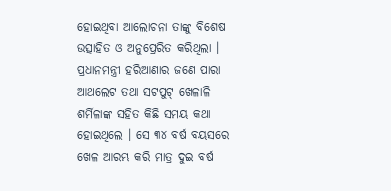ହୋଇଥିବା ଆଲୋଚନା ତାଙ୍କୁ ବିଶେଷ ଉତ୍ସାହିତ ଓ ଅନୁପ୍ରେରିତ କରିଥିଲା ।
ପ୍ରଧାନମନ୍ତ୍ରୀ ହରିଆଣାର ଜଣେ ପାରା ଆଥଲେଟ ତଥା ସଟପୁଟ୍ ଖେଳାଳି ଶର୍ମିଳାଙ୍କ ସହିତ କିଛି ସମୟ କଥା ହୋଇଥିଲେ । ସେ ୩୪ ବର୍ଷ ବୟସରେ ଖେଳ ଆରମ୍ଭ କରି ମାତ୍ର ଦୁଇ ବର୍ଷ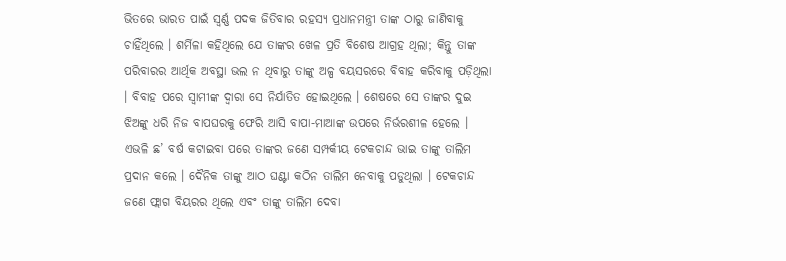ଭିତରେ ଭାରତ ପାଇଁ ସ୍ୱର୍ଣ୍ଣ ପଦକ ଜିତିବାର ରହସ୍ୟ ପ୍ରଧାନମନ୍ତ୍ରୀ ତାଙ୍କ ଠାରୁ ଜାଣିବାକୁ ଚାହିଁଥିଲେ । ଶର୍ମିଳା କହିଥିଲେ ଯେ ତାଙ୍କର ଖେଳ ପ୍ରତି ବିଶେଷ ଆଗ୍ରହ ଥିଲା; କିନ୍ତୁ ତାଙ୍କ ପରିବାରର ଆର୍ଥିକ ଅବସ୍ଥା ଭଲ ନ ଥିବାରୁ ତାଙ୍କୁ ଅଳ୍ପ ବୟସରରେ ବିବାହ କରିବାକୁ ପଡ଼ିଥିଲା । ବିବାହ ପରେ ସ୍ୱାମୀଙ୍କ ଦ୍ୱାରା ସେ ନିର୍ଯାତିତ ହୋଇଥିଲେ । ଶେଷରେ ସେ ତାଙ୍କର ଦୁଇ ଝିଅଙ୍କୁ ଧରି ନିଜ ବାପଘରକୁ ଫେରି ଆସି ବାପା-ମାଆଙ୍କ ଉପରେ ନିର୍ଭରଶୀଳ ହେଲେ । ଏଭଳି ଛ’ ବର୍ଷ କଟାଇବା ପରେ ତାଙ୍କର ଜଣେ ସମ୍ପର୍କୀୟ ଟେକଚାନ୍ଦ ଭାଇ ତାଙ୍କୁ ତାଲିମ ପ୍ରଦାନ କଲେ । ଦୈନିକ ତାଙ୍କୁ ଆଠ ଘଣ୍ଟା କଠିନ ତାଲିମ ନେବାକୁ ପଡୁଥିଲା । ଟେକଚାନ୍ଦ ଜଣେ ଫ୍ଲାଗ ବିୟରର ଥିଲେ ଏବଂ ତାଙ୍କୁ ତାଲିମ ଦେବା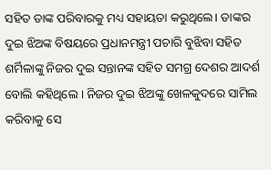ସହିତ ତାଙ୍କ ପରିବାରକୁ ମଧ୍ୟ ସହାୟତା କରୁଥିଲେ। ତାଙ୍କର ଦୁଇ ଝିଅଙ୍କ ବିଷୟରେ ପ୍ରଧାନମନ୍ତ୍ରୀ ପଚାରି ବୁଝିବା ସହିତ ଶର୍ମିଳାଙ୍କୁ ନିଜର ଦୁଇ ସନ୍ତାନଙ୍କ ସହିତ ସମଗ୍ର ଦେଶର ଆଦର୍ଶ ବୋଲି କହିଥିଲେ । ନିଜର ଦୁଇ ଝିଅଙ୍କୁ ଖେଳକୁଦରେ ସାମିଲ କରିବାକୁ ସେ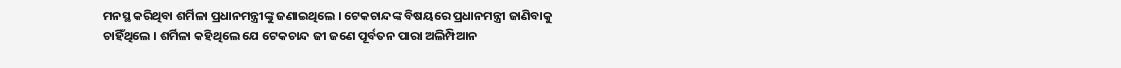ମନସ୍ଥ କରିଥିବା ଶର୍ମିଳା ପ୍ରଧାନମନ୍ତ୍ରୀଙ୍କୁ ଜଣାଇଥିଲେ । ଟେକଚାନ୍ଦଙ୍କ ବିଷୟରେ ପ୍ରଧାନମନ୍ତ୍ରୀ ଜାଣିବାକୁ ଚାହିଁଥିଲେ । ଶର୍ମିଳା କହିଥିଲେ ଯେ ଟେକଚାନ୍ଦ ଜୀ ଜଣେ ପୂର୍ବତନ ପାରା ଅଲିମ୍ପିଆନ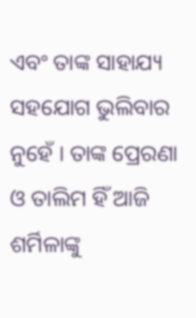ଏବଂ ତାଙ୍କ ସାହାଯ୍ୟ ସହଯୋଗ ଭୁଲିବାର ନୁହେଁ । ତାଙ୍କ ପ୍ରେରଣା ଓ ତାଲିମ ହିଁ ଆଜି ଶର୍ମିଳାଙ୍କୁ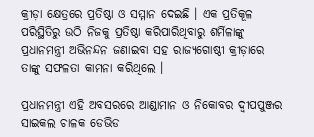କ୍ରୀଡ଼ା କ୍ଷେତ୍ରରେ ପ୍ରତିଷ୍ଠା ଓ ସମ୍ମାନ ଦେଇଛି । ଏକ ପ୍ରତିକୂଳ ପରିସ୍ଥିତିରୁ ଉଠି ନିଜକୁ ପ୍ରତିଷ୍ଠା କରିପାରିଥିବାରୁ ଶର୍ମିଳାଙ୍କୁ ପ୍ରଧାନମନ୍ତ୍ରୀ ଅଭିନନ୍ଦନ ଜଣାଇବା ସହ ରାଜ୍ୟଗୋଷ୍ଠୀ କ୍ରୀଡ଼ାରେ ତାଙ୍କୁ ସଫଳତା କାମନା କରିଥିଲେ ।

ପ୍ରଧାନମନ୍ତ୍ରୀ ଏହି ଅବସରରେ ଆଣ୍ଡାମାନ ଓ ନିକୋବର ଦ୍ୱୀପପୁଞ୍ଜର ସାଇକଲ ଚାଳକ ଡେଭିଡ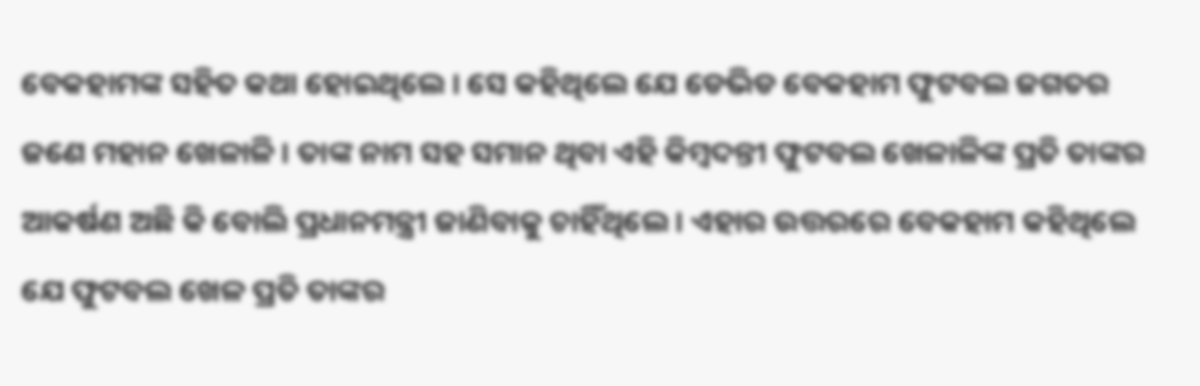ବେକହାମଙ୍କ ସହିତ କଥା ହୋଇଥିଲେ । ସେ କହିଥିଲେ ଯେ ଡେଭିଡ ବେକହାମ ଫୁଟବଲ ଜଗତର ଜଣେ ମହାନ ଖେଳାଳି । ତାଙ୍କ ନାମ ସହ ସମାନ ଥିବା ଏହି କିମ୍ବଦନ୍ତୀ ଫୁଟବଲ ଖେଳାଳିଙ୍କ ପ୍ରତି ତାଙ୍କର ଆକର୍ଷଣ ଅଛି କି ବୋଲି ପ୍ରଧାନମନ୍ତ୍ରୀ ଜାଣିବାକୁ ଚାହିଁଥିଲେ । ଏହାର ଉତ୍ତରରେ ବେକହାମ କହିଥିଲେ ଯେ ଫୁଟବଲ ଖେଳ ପ୍ରତି ତାଙ୍କର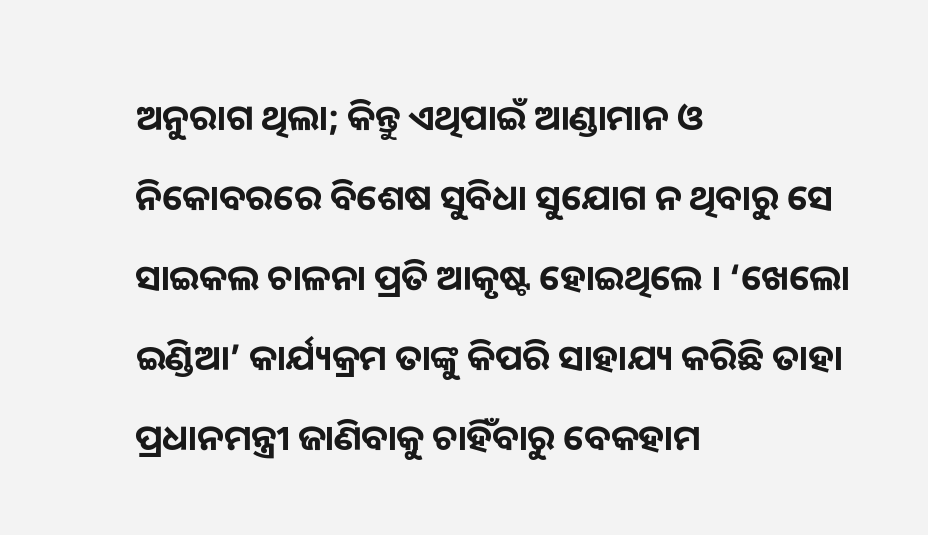ଅନୁରାଗ ଥିଲା; କିନ୍ତୁ ଏଥିପାଇଁ ଆଣ୍ଡାମାନ ଓ ନିକୋବରରେ ବିଶେଷ ସୁବିଧା ସୁଯୋଗ ନ ଥିବାରୁ ସେ ସାଇକଲ ଚାଳନା ପ୍ରତି ଆକୃଷ୍ଟ ହୋଇଥିଲେ । ‘ଖେଲୋ ଇଣ୍ଡିଆ’ କାର୍ଯ୍ୟକ୍ରମ ତାଙ୍କୁ କିପରି ସାହାଯ୍ୟ କରିଛି ତାହା ପ୍ରଧାନମନ୍ତ୍ରୀ ଜାଣିବାକୁ ଚାହିଁବାରୁ ବେକହାମ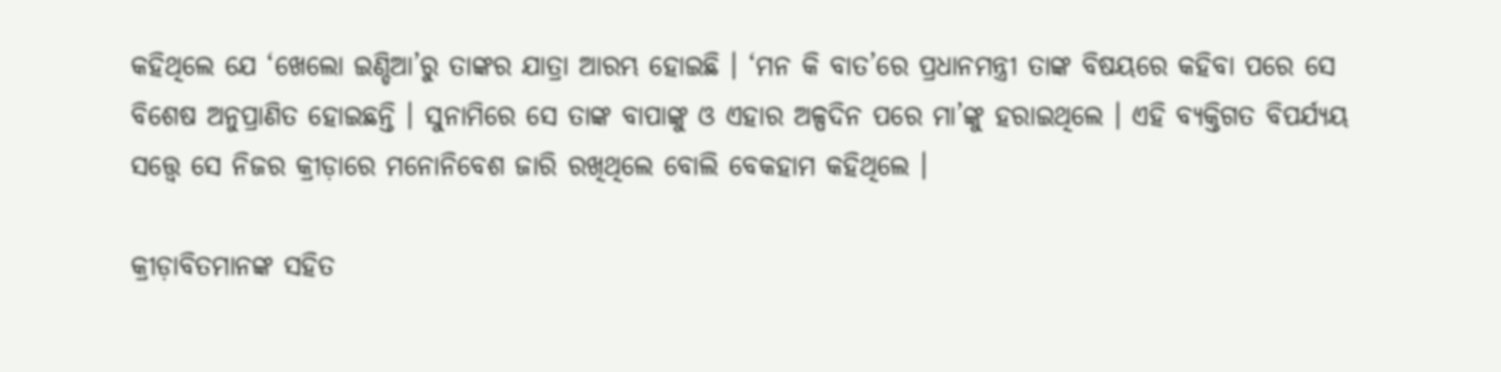କହିଥିଲେ ଯେ ‘ଖେଲୋ ଇଣ୍ଡିଆ’ରୁ ତାଙ୍କର ଯାତ୍ରା ଆରମ୍ଭ ହୋଇଛି । ‘ମନ କି ବାତ’ରେ ପ୍ରଧାନମନ୍ତ୍ରୀ ତାଙ୍କ ବିଷୟରେ କହିବା ପରେ ସେ ବିଶେଷ ଅନୁପ୍ରାଣିତ ହୋଇଛନ୍ତି । ସୁନାମିରେ ସେ ତାଙ୍କ ବାପାଙ୍କୁ ଓ ଏହାର ଅଳ୍ପଦିନ ପରେ ମା’ଙ୍କୁ ହରାଇଥିଲେ । ଏହି ବ୍ୟକ୍ତିଗତ ବିପର୍ଯ୍ୟୟ ସତ୍ତ୍ୱେ ସେ ନିଜର କ୍ରୀଡ଼ାରେ ମନୋନିବେଶ ଜାରି ରଖିଥିଲେ ବୋଲି ବେକହାମ କହିଥିଲେ ।

କ୍ରୀଡ଼ାବିତମାନଙ୍କ ସହିତ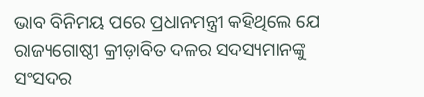ଭାବ ବିନିମୟ ପରେ ପ୍ରଧାନମନ୍ତ୍ରୀ କହିଥିଲେ ଯେ ରାଜ୍ୟଗୋଷ୍ଠୀ କ୍ରୀଡ଼ାବିତ ଦଳର ସଦସ୍ୟମାନଙ୍କୁ ସଂସଦର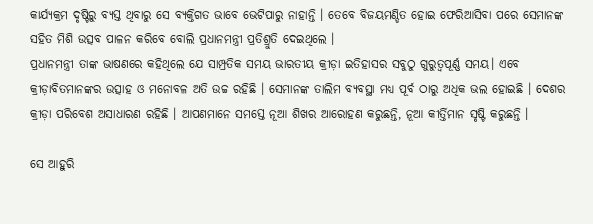କାର୍ଯ୍ୟକ୍ରମ ଦୃଷ୍ଟିରୁ ବ୍ୟସ୍ତ ଥିବାରୁ ସେ ବ୍ୟକ୍ତିଗତ ଭାବେ ଭେଟିପାରୁ ନାହାନ୍ତି । ତେବେ ବିଜୟମଣ୍ଡିତ ହୋଇ ଫେରିଆସିବା ପରେ ସେମାନଙ୍କ ସହିତ ମିଶି ଉତ୍ସବ ପାଳନ କରିବେ ବୋଲି ପ୍ରଧାନମନ୍ତ୍ରୀ ପ୍ରତିଶ୍ରୁତି ଦେଇଥିଲେ ।
ପ୍ରଧାନମନ୍ତ୍ରୀ ତାଙ୍କ ଭାଷଣରେ କହିଥିଲେ ଯେ ସାମ୍ପ୍ରତିକ ସମୟ ଭାରତୀୟ କ୍ରୀଡ଼ା ଇତିହାସର ସବୁଠୁ ଗୁରୁତ୍ୱପୂର୍ଣ୍ଣ ସମୟ। ଏବେ କ୍ରୀଡ଼ାବିତମାନଙ୍କର ଉତ୍ସାହ ଓ ମନୋବଳ ଅତି ଉଚ୍ଚ ରହିଛି । ସେମାନଙ୍କ ତାଲିମ ବ୍ୟବସ୍ଥା ମଧ୍ୟ ପୂର୍ବ ଠାରୁ ଅଧିକ ଭଲ ହୋଇଛି । ଦେଶର କ୍ରୀଡ଼ା ପରିବେଶ ଅସାଧାରଣ ରହିଛି । ଆପଣମାନେ ସମସ୍ତେ ନୂଆ ଶିଖର ଆରୋହଣ କରୁଛନ୍ତି, ନୂଆ କୀର୍ତ୍ତିମାନ ସୃଷ୍ଟି କରୁଛନ୍ତି ।

ସେ ଆହୁରି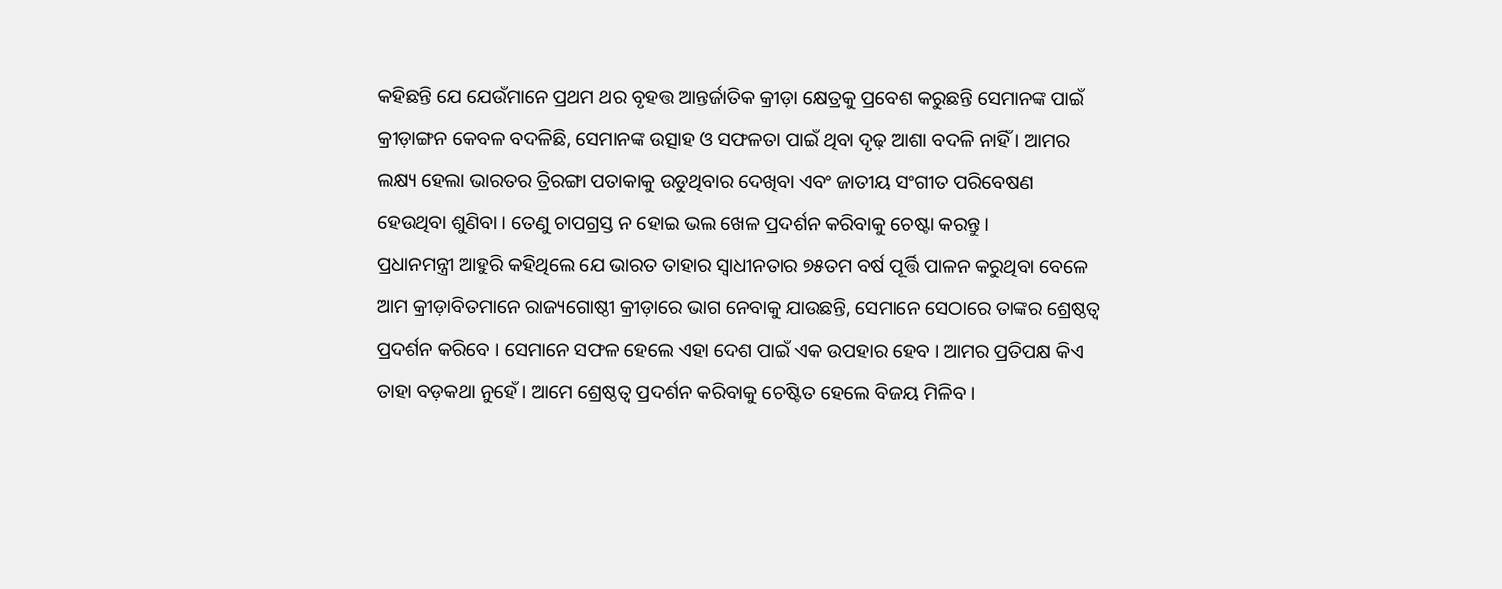କହିଛନ୍ତି ଯେ ଯେଉଁମାନେ ପ୍ରଥମ ଥର ବୃହତ୍ତ ଆନ୍ତର୍ଜାତିକ କ୍ରୀଡ଼ା କ୍ଷେତ୍ରକୁ ପ୍ରବେଶ କରୁଛନ୍ତି ସେମାନଙ୍କ ପାଇଁ କ୍ରୀଡ଼ାଙ୍ଗନ କେବଳ ବଦଳିଛି, ସେମାନଙ୍କ ଉତ୍ସାହ ଓ ସଫଳତା ପାଇଁ ଥିବା ଦୃଢ଼ ଆଶା ବଦଳି ନାହିଁ । ଆମର ଲକ୍ଷ୍ୟ ହେଲା ଭାରତର ତ୍ରିରଙ୍ଗା ପତାକାକୁ ଉଡୁଥିବାର ଦେଖିବା ଏବଂ ଜାତୀୟ ସଂଗୀତ ପରିବେଷଣ ହେଉଥିବା ଶୁଣିବା । ତେଣୁ ଚାପଗ୍ରସ୍ତ ନ ହୋଇ ଭଲ ଖେଳ ପ୍ରଦର୍ଶନ କରିବାକୁ ଚେଷ୍ଟା କରନ୍ତୁ ।
ପ୍ରଧାନମନ୍ତ୍ରୀ ଆହୁରି କହିଥିଲେ ଯେ ଭାରତ ତାହାର ସ୍ୱାଧୀନତାର ୭୫ତମ ବର୍ଷ ପୂର୍ତ୍ତି ପାଳନ କରୁଥିବା ବେଳେ ଆମ କ୍ରୀଡ଼ାବିତମାନେ ରାଜ୍ୟଗୋଷ୍ଠୀ କ୍ରୀଡ଼ାରେ ଭାଗ ନେବାକୁ ଯାଉଛନ୍ତି, ସେମାନେ ସେଠାରେ ତାଙ୍କର ଶ୍ରେଷ୍ଠତ୍ୱ ପ୍ରଦର୍ଶନ କରିବେ । ସେମାନେ ସଫଳ ହେଲେ ଏହା ଦେଶ ପାଇଁ ଏକ ଉପହାର ହେବ । ଆମର ପ୍ରତିପକ୍ଷ କିଏ ତାହା ବଡ଼କଥା ନୁହେଁ । ଆମେ ଶ୍ରେଷ୍ଠତ୍ୱ ପ୍ରଦର୍ଶନ କରିବାକୁ ଚେଷ୍ଟିତ ହେଲେ ବିଜୟ ମିଳିବ ।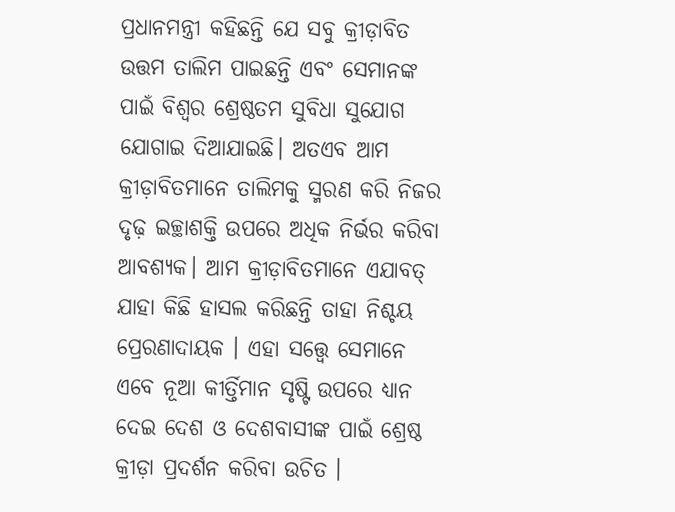ପ୍ରଧାନମନ୍ତ୍ରୀ କହିଛନ୍ତି ଯେ ସବୁ କ୍ରୀଡ଼ାବିତ ଉତ୍ତମ ତାଲିମ ପାଇଛନ୍ତି ଏବଂ ସେମାନଙ୍କ ପାଇଁ ବିଶ୍ୱର ଶ୍ରେଷ୍ଠତମ ସୁବିଧା ସୁଯୋଗ ଯୋଗାଇ ଦିଆଯାଇଛି। ଅତଏବ ଆମ କ୍ରୀଡ଼ାବିତମାନେ ତାଲିମକୁ ସ୍ମରଣ କରି ନିଜର ଦୃଢ଼ ଇଚ୍ଛାଶକ୍ତି ଉପରେ ଅଧିକ ନିର୍ଭର କରିବା ଆବଶ୍ୟକ। ଆମ କ୍ରୀଡ଼ାବିତମାନେ ଏଯାବତ୍ ଯାହା କିଛି ହାସଲ କରିଛନ୍ତି ତାହା ନିଶ୍ଚୟ ପ୍ରେରଣାଦାୟକ । ଏହା ସତ୍ତ୍ୱେ ସେମାନେ ଏବେ ନୂଆ କୀର୍ତ୍ତିମାନ ସୃଷ୍ଟି ଉପରେ ଧ୍ୟାନ ଦେଇ ଦେଶ ଓ ଦେଶବାସୀଙ୍କ ପାଇଁ ଶ୍ରେଷ୍ଠ କ୍ରୀଡ଼ା ପ୍ରଦର୍ଶନ କରିବା ଉଚିତ ।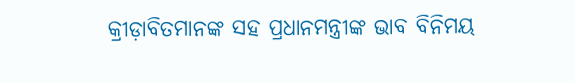କ୍ରୀଡ଼ାବିତମାନଙ୍କ ସହ ପ୍ରଧାନମନ୍ତ୍ରୀଙ୍କ ଭାବ ବିନିମୟ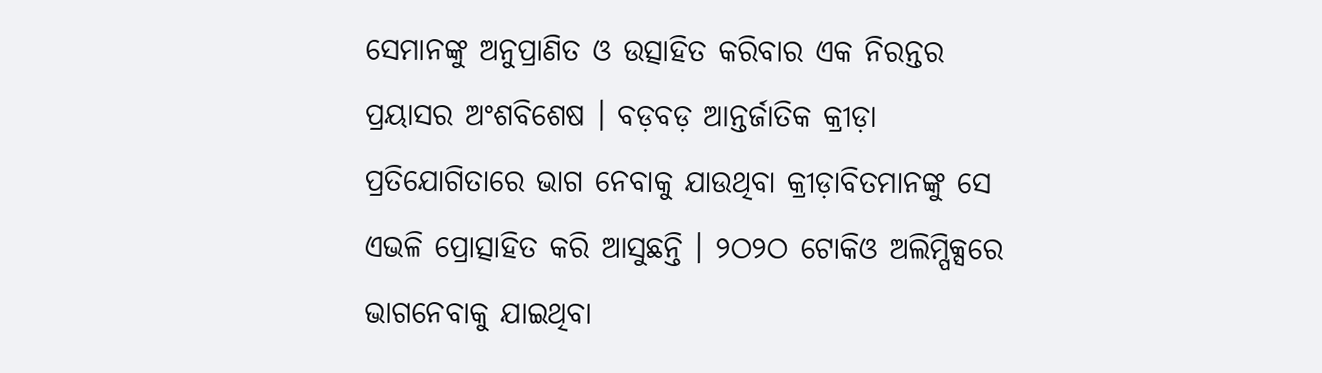ସେମାନଙ୍କୁ ଅନୁପ୍ରାଣିତ ଓ ଉତ୍ସାହିତ କରିବାର ଏକ ନିରନ୍ତର ପ୍ରୟାସର ଅଂଶବିଶେଷ । ବଡ଼ବଡ଼ ଆନ୍ତର୍ଜାତିକ କ୍ରୀଡ଼ା ପ୍ରତିଯୋଗିତାରେ ଭାଗ ନେବାକୁ ଯାଉଥିବା କ୍ରୀଡ଼ାବିତମାନଙ୍କୁ ସେ ଏଭଳି ପ୍ରୋତ୍ସାହିତ କରି ଆସୁଛନ୍ତି । ୨ଠ୨ଠ ଟୋକିଓ ଅଲିମ୍ପିକ୍ସରେ ଭାଗନେବାକୁ ଯାଇଥିବା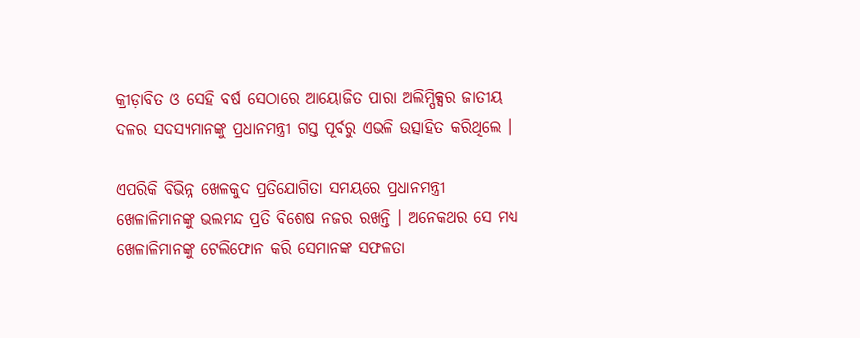କ୍ରୀଡ଼ାବିତ ଓ ସେହି ବର୍ଷ ସେଠାରେ ଆୟୋଜିତ ପାରା ଅଲିମ୍ପିକ୍ସର ଜାତୀୟ ଦଳର ସଦସ୍ୟମାନଙ୍କୁ ପ୍ରଧାନମନ୍ତ୍ରୀ ଗସ୍ତ ପୂର୍ବରୁ ଏଭଳି ଉତ୍ସାହିତ କରିଥିଲେ ।

ଏପରିକି ବିଭିନ୍ନ ଖେଳକୁଦ ପ୍ରତିଯୋଗିତା ସମୟରେ ପ୍ରଧାନମନ୍ତ୍ରୀ ଖେଳାଳିମାନଙ୍କୁ ଭଲମନ୍ଦ ପ୍ରତି ବିଶେଷ ନଜର ରଖନ୍ତି । ଅନେକଥର ସେ ମଧ୍ୟ ଖେଳାଳିମାନଙ୍କୁ ଟେଲିଫୋନ କରି ସେମାନଙ୍କ ସଫଳତା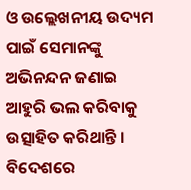ଓ ଉଲ୍ଲେଖନୀୟ ଉଦ୍ୟମ ପାଇଁ ସେମାନଙ୍କୁ ଅଭିନନ୍ଦନ ଜଣାଇ ଆହୁରି ଭଲ କରିବାକୁ ଉତ୍ସାହିତ କରିଥାନ୍ତି । ବିଦେଶରେ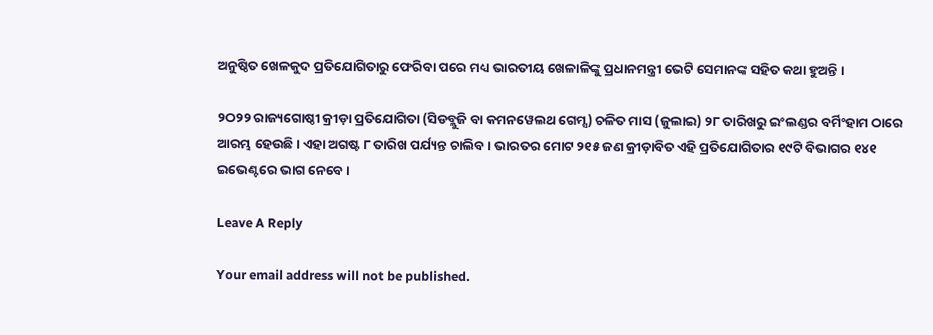ଅନୁଷ୍ଠିତ ଖେଳକୁଦ ପ୍ରତିଯୋଗିତାରୁ ଫେରିବା ପରେ ମଧ୍ୟ ଭାରତୀୟ ଖେଳାଳିଙ୍କୁ ପ୍ରଧାନମନ୍ତ୍ରୀ ଭେଟି ସେମାନଙ୍କ ସହିତ କଥା ହୁଅନ୍ତି ।

୨ଠ୨୨ ରାଜ୍ୟଗୋଷ୍ଠୀ କ୍ରୀଡ଼ା ପ୍ରତିଯୋଗିତା (ସିଡବ୍ଲୁଜି ବା କମନୱେଲଥ ଗେମ୍ସ) ଚଳିତ ମାସ (ଜୁଲାଇ) ୨୮ ତାରିଖରୁ ଇଂଲଣ୍ଡର ବର୍ମିଂହାମ ଠାରେ ଆରମ୍ଭ ହେଉଛି । ଏହା ଅଗଷ୍ଟ ୮ ତାରିଖ ପର୍ଯ୍ୟନ୍ତ ଚାଲିବ । ଭାରତର ମୋଟ ୨୧୫ ଜଣ କ୍ରୀଡ଼ାବିତ ଏହି ପ୍ରତିଯୋଗିତାର ୧୯ଟି ବିଭାଗର ୧୪୧ ଇଭେଣ୍ଟରେ ଭାଗ ନେବେ ।

Leave A Reply

Your email address will not be published.